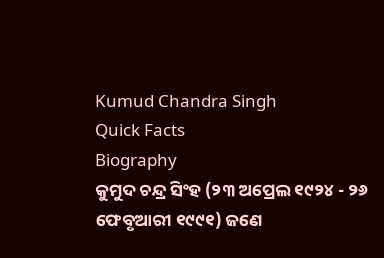Kumud Chandra Singh
Quick Facts
Biography
କୁମୁଦ ଚନ୍ଦ୍ର ସିଂହ (୨୩ ଅପ୍ରେଲ ୧୯୨୪ - ୨୬ ଫେବୃଆରୀ ୧୯୯୧) ଜଣେ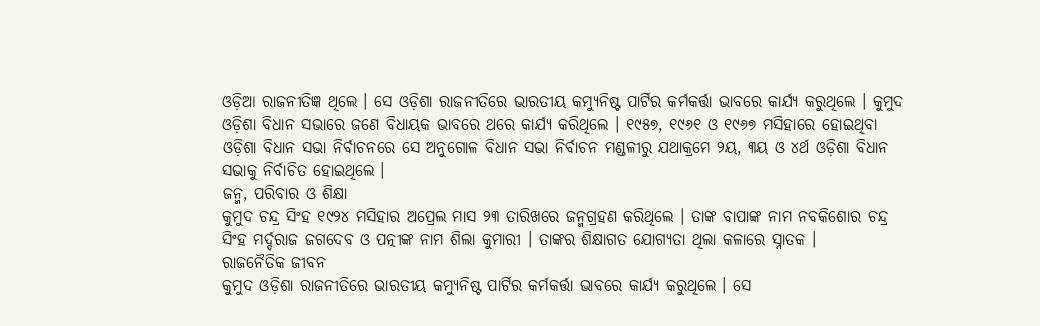ଓଡ଼ିଆ ରାଜନୀତିଜ୍ଞ ଥିଲେ । ସେ ଓଡ଼ିଶା ରାଜନୀତିରେ ଭାରତୀୟ କମ୍ୟୁନିଷ୍ଟ ପାର୍ଟିର କର୍ମକର୍ତ୍ତା ଭାବରେ କାର୍ଯ୍ୟ କରୁଥିଲେ । କୁମୁଦ ଓଡ଼ିଶା ବିଧାନ ସଭାରେ ଜଣେ ବିଧାୟକ ଭାବରେ ଥରେ କାର୍ଯ୍ୟ କରିଥିଲେ । ୧୯୫୭, ୧୯୬୧ ଓ ୧୯୬୭ ମସିହାରେ ହୋଇଥିବା ଓଡ଼ିଶା ବିଧାନ ସଭା ନିର୍ବାଚନରେ ସେ ଅନୁଗୋଳ ବିଧାନ ସଭା ନିର୍ବାଚନ ମଣ୍ଡଳୀରୁ ଯଥାକ୍ରମେ ୨ୟ, ୩ୟ ଓ ୪ର୍ଥ ଓଡ଼ିଶା ବିଧାନ ସଭାକୁ ନିର୍ବାଚିତ ହୋଇଥିଲେ ।
ଜନ୍ମ, ପରିବାର ଓ ଶିକ୍ଷା
କୁମୁଦ ଚନ୍ଦ୍ର ସିଂହ ୧୯୨୪ ମସିହାର ଅପ୍ରେଲ ମାସ ୨୩ ତାରିଖରେ ଜନ୍ମଗ୍ରହଣ କରିଥିଲେ । ତାଙ୍କ ବାପାଙ୍କ ନାମ ନବକିଶୋର ଚନ୍ଦ୍ର ସିଂହ ମର୍ଦ୍ଦରାଜ ଜଗଦେବ ଓ ପତ୍ନୀଙ୍କ ନାମ ଶିଲା କୁମାରୀ । ତାଙ୍କର ଶିକ୍ଷାଗତ ଯୋଗ୍ୟତା ଥିଲା କଳାରେ ସ୍ନାତକ ।
ରାଜନୈତିକ ଜୀବନ
କୁମୁଦ ଓଡ଼ିଶା ରାଜନୀତିରେ ଭାରତୀୟ କମ୍ୟୁନିଷ୍ଟ ପାର୍ଟିର କର୍ମକର୍ତ୍ତା ଭାବରେ କାର୍ଯ୍ୟ କରୁଥିଲେ । ସେ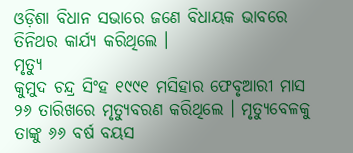ଓଡ଼ିଶା ବିଧାନ ସଭାରେ ଜଣେ ବିଧାୟକ ଭାବରେ ତିନିଥର କାର୍ଯ୍ୟ କରିଥିଲେ ।
ମୃତ୍ୟୁ
କୁମୁଦ ଚନ୍ଦ୍ର ସିଂହ ୧୯୯୧ ମସିହାର ଫେବୃଆରୀ ମାସ ୨୬ ତାରିଖରେ ମୃତ୍ୟୁବରଣ କରିଥିଲେ । ମୃତ୍ୟୁବେଳକୁ ତାଙ୍କୁ ୬୬ ବର୍ଷ ବୟସ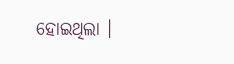ହୋଇଥିଲା ।